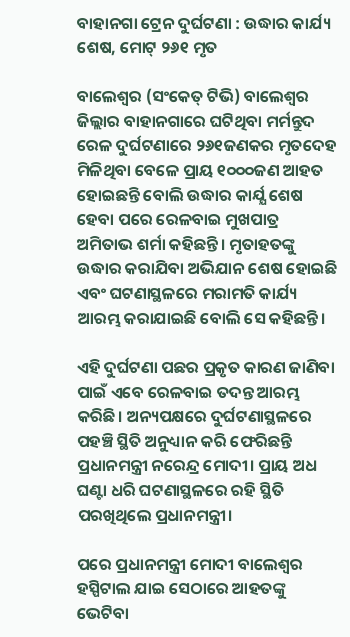ବାହାନଗା ଟ୍ରେନ ଦୁର୍ଘଟଣା : ଉଦ୍ଧାର କାର୍ଯ୍ୟ ଶେଷ, ମୋଟ୍ ୨୬୧ ମୃତ

ବାଲେଶ୍ବର (ସଂକେତ୍ ଟିଭି) ବାଲେଶ୍ବର ଜିଲ୍ଲାର ବାହାନଗାରେ ଘଟିଥିବା ମର୍ମନ୍ତୁଦ ରେଳ ଦୁର୍ଘଟଣାରେ ୨୬୧ଜଣକର ମୃତଦେହ ମିଳିଥିବା ବେଳେ ପ୍ରାୟ ୧୦୦୦ଜଣ ଆହତ ହୋଇଛନ୍ତି ବୋଲି ଉଦ୍ଧାର କାର୍ଯ୍ଯ ଶେଷ ହେବା ପରେ ରେଳବାଇ ମୁଖପାତ୍ର ଅମିତାଭ ଶର୍ମା କହିଛନ୍ତି। ମୃତାହତଙ୍କୁ ଉଦ୍ଧାର କରାଯିବା ଅଭିଯାନ ଶେଷ ହୋଇଛି ଏବଂ ଘଟଣାସ୍ଥଳରେ ମରାମତି କାର୍ଯ୍ୟ ଆରମ୍ଭ କରାଯାଇଛି ବୋଲି ସେ କହିଛନ୍ତି।

ଏହି ଦୁର୍ଘଟଣା ପଛର ପ୍ରକୃତ କାରଣ ଜାଣିବା ପାଇଁ ଏବେ ରେଳବାଇ ତଦନ୍ତ ଆରମ୍ଭ କରିଛି। ଅନ୍ୟପକ୍ଷରେ ଦୁର୍ଘଟଣାସ୍ଥଳରେ ପହଞ୍ଚି ସ୍ଥିତି ଅନୁଧ୍ୟାନ କରି ଫେରିଛନ୍ତି ପ୍ରଧାନମନ୍ତ୍ରୀ ନରେନ୍ଦ୍ର ମୋଦୀ। ପ୍ରାୟ ଅଧ ଘଣ୍ଟା ଧରି ଘଟଣାସ୍ଥଳରେ ରହି ସ୍ଥିତି ପରଖିଥିଲେ ପ୍ରଧାନମନ୍ତ୍ରୀ।

ପରେ ପ୍ରଧାନମନ୍ତ୍ରୀ ମୋଦୀ ବାଲେଶ୍ୱର ହସ୍ପିଟାଲ ଯାଇ ସେଠାରେ ଆହତଙ୍କୁ ଭେଟିବା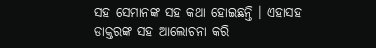ସହ ସେମାନଙ୍କ ସହ କଥା ହୋଇଛନ୍ତି । ଏହାସହ ଡାକ୍ତରଙ୍କ ସହ ଆଲୋଚନା କରି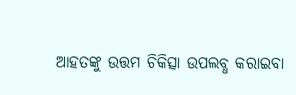ଆହତଙ୍କୁ ଉତ୍ତମ ଚିକିତ୍ସା ଉପଲବ୍ଧ କରାଇବା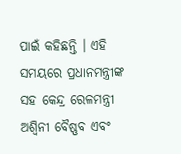ପାଇଁ କହିଛନ୍ତି । ଏହି ସମୟରେ ପ୍ରଧାନମନ୍ତ୍ରୀଙ୍କ ସହ କେନ୍ଦ୍ର ରେଳମନ୍ତ୍ରୀ ଅଶ୍ୱିନୀ ବୈଷ୍ଣବ ଏବଂ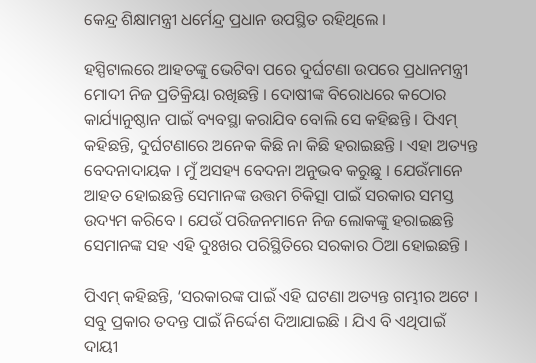କେନ୍ଦ୍ର ଶିକ୍ଷାମନ୍ତ୍ରୀ ଧର୍ମେନ୍ଦ୍ର ପ୍ରଧାନ ଉପସ୍ଥିତ ରହିଥିଲେ ।

ହସ୍ପିଟାଲରେ ଆହତଙ୍କୁ ଭେଟିବା ପରେ ଦୁର୍ଘଟଣା ଉପରେ ପ୍ରଧାନମନ୍ତ୍ରୀ ମୋଦୀ ନିଜ ପ୍ରତିକ୍ରିୟା ରଖିଛନ୍ତି । ଦୋଷୀଙ୍କ ବିରୋଧରେ କଠୋର କାର୍ଯ୍ୟାନୁଷ୍ଠାନ ପାଇଁ ବ୍ୟବସ୍ଥା କରାଯିବ ବୋଲି ସେ କହିଛନ୍ତି । ପିଏମ୍ କହିଛନ୍ତି, ଦୁର୍ଘଟଣାରେ ଅନେକ କିଛି ନା କିଛି ହରାଇଛନ୍ତି । ଏହା ଅତ୍ୟନ୍ତ ବେଦନାଦାୟକ । ମୁଁ ଅସହ୍ୟ ବେଦନା ଅନୁଭବ କରୁଛୁ । ଯେଉଁମାନେ ଆହତ ହୋଇଛନ୍ତି ସେମାନଙ୍କ ଉତ୍ତମ ଚିକିତ୍ସା ପାଇଁ ସରକାର ସମସ୍ତ ଉଦ୍ୟମ କରିବେ । ଯେଉଁ ପରିଜନମାନେ ନିଜ ଲୋକଙ୍କୁ ହରାଇଛନ୍ତି ସେମାନଙ୍କ ସହ ଏହି ଦୁଃଖର ପରିସ୍ଥିତିରେ ସରକାର ଠିଆ ହୋଇଛନ୍ତି ।

ପିଏମ୍ କହିଛନ୍ତି, ‘ସରକାରଙ୍କ ପାଇଁ ଏହି ଘଟଣା ଅତ୍ୟନ୍ତ ଗମ୍ଭୀର ଅଟେ । ସବୁ ପ୍ରକାର ତଦନ୍ତ ପାଇଁ ନିର୍ଦ୍ଦେଶ ଦିଆଯାଇଛି । ଯିଏ ବି ଏଥିପାଇଁ ଦାୟୀ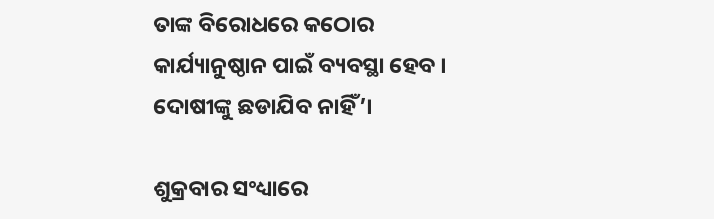ତାଙ୍କ ବିରୋଧରେ କଠୋର କାର୍ଯ୍ୟାନୁଷ୍ଠାନ ପାଇଁ ବ୍ୟବସ୍ଥା ହେବ । ଦୋଷୀଙ୍କୁ ଛଡାଯିବ ନାହିଁ’।

ଶୁକ୍ରବାର ସଂଧ୍ୟାରେ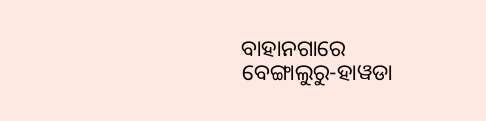ବାହାନଗାରେ ବେଙ୍ଗାଲୁରୁ-ହାୱଡା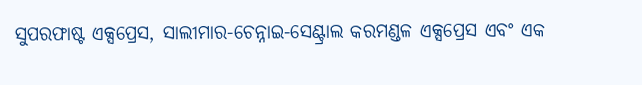ସୁପରଫାଷ୍ଟ ଏକ୍ସପ୍ରେସ, ସାଲୀମାର-ଚେନ୍ନାଇ-ସେଣ୍ଟ୍ରାଲ କରମଣ୍ଡଳ ଏକ୍ସପ୍ରେସ ଏବଂ ଏକ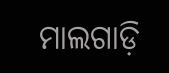ମାଲଗାଡ଼ି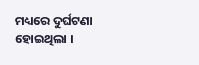ମଧ୍ୟରେ ଦୁର୍ଘଟଣା ହୋଇଥିଲା ।